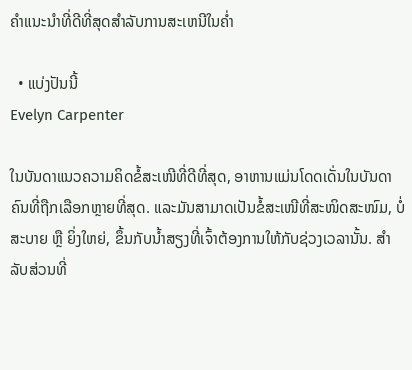ຄໍາແນະນໍາທີ່ດີທີ່ສຸດສໍາລັບການສະເຫນີໃນຄ່ຳ

  • ແບ່ງປັນນີ້
Evelyn Carpenter

ໃນບັນດາແນວຄວາມຄິດຂໍ້ສະເໜີທີ່ດີທີ່ສຸດ, ອາຫານແມ່ນໂດດເດັ່ນໃນບັນດາຄົນທີ່ຖືກເລືອກຫຼາຍທີ່ສຸດ. ແລະມັນສາມາດເປັນຂໍ້ສະເໜີທີ່ສະໜິດສະໜົມ, ບໍ່ສະບາຍ ຫຼື ຍິ່ງໃຫຍ່, ຂຶ້ນກັບນ້ຳສຽງທີ່ເຈົ້າຕ້ອງການໃຫ້ກັບຊ່ວງເວລານັ້ນ. ສໍາລັບສ່ວນທີ່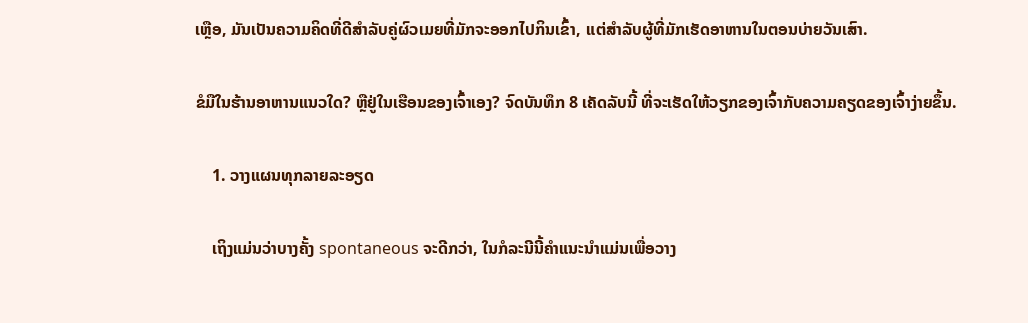ເຫຼືອ, ມັນເປັນຄວາມຄິດທີ່ດີສໍາລັບຄູ່ຜົວເມຍທີ່ມັກຈະອອກໄປກິນເຂົ້າ, ແຕ່ສໍາລັບຜູ້ທີ່ມັກເຮັດອາຫານໃນຕອນບ່າຍວັນເສົາ.

ຂໍມືໃນຮ້ານອາຫານແນວໃດ? ຫຼືຢູ່ໃນເຮືອນຂອງເຈົ້າເອງ? ຈົດບັນທຶກ 8 ເຄັດລັບນີ້ ທີ່ຈະເຮັດໃຫ້ວຽກຂອງເຈົ້າກັບຄວາມຄຽດຂອງເຈົ້າງ່າຍຂຶ້ນ.

    1. ວາງແຜນທຸກລາຍລະອຽດ

    ເຖິງແມ່ນວ່າບາງຄັ້ງ spontaneous ຈະດີກວ່າ, ໃນກໍລະນີນີ້ຄໍາແນະນໍາແມ່ນເພື່ອວາງ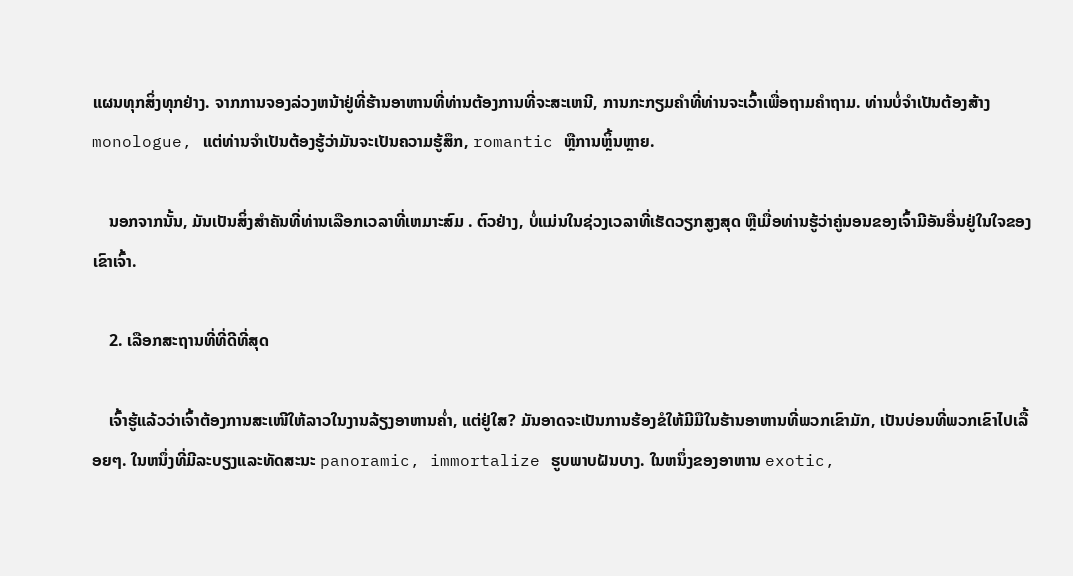ແຜນທຸກສິ່ງທຸກຢ່າງ. ຈາກການຈອງລ່ວງຫນ້າຢູ່ທີ່ຮ້ານອາຫານທີ່ທ່ານຕ້ອງການທີ່ຈະສະເຫນີ, ການກະກຽມຄໍາທີ່ທ່ານຈະເວົ້າເພື່ອຖາມຄໍາຖາມ. ທ່ານບໍ່ຈໍາເປັນຕ້ອງສ້າງ monologue, ແຕ່ທ່ານຈໍາເປັນຕ້ອງຮູ້ວ່າມັນຈະເປັນຄວາມຮູ້ສຶກ, romantic ຫຼືການຫຼິ້ນຫຼາຍ.

    ນອກຈາກນັ້ນ, ມັນເປັນສິ່ງສໍາຄັນທີ່ທ່ານເລືອກເວລາທີ່ເຫມາະສົມ . ຕົວຢ່າງ, ບໍ່ແມ່ນໃນຊ່ວງເວລາທີ່ເຮັດວຽກສູງສຸດ ຫຼືເມື່ອທ່ານຮູ້ວ່າຄູ່ນອນຂອງເຈົ້າມີອັນອື່ນຢູ່ໃນໃຈຂອງເຂົາເຈົ້າ.

    2. ເລືອກສະຖານທີ່ທີ່ດີທີ່ສຸດ

    ເຈົ້າຮູ້ແລ້ວວ່າເຈົ້າຕ້ອງການສະເໜີໃຫ້ລາວໃນງານລ້ຽງອາຫານຄ່ຳ, ແຕ່ຢູ່ໃສ? ມັນອາດຈະເປັນການຮ້ອງຂໍໃຫ້ມີມືໃນຮ້ານອາຫານທີ່ພວກເຂົາມັກ, ເປັນບ່ອນທີ່ພວກເຂົາໄປເລື້ອຍໆ. ໃນຫນຶ່ງທີ່ມີລະບຽງແລະທັດສະນະ panoramic, immortalize ຮູບພາບຝັນບາງ. ໃນຫນຶ່ງຂອງອາຫານ exotic,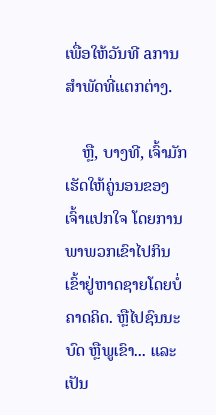ເພື່ອໃຫ້ວັນທີ aການສໍາພັດທີ່ແຕກຕ່າງ.

    ຫຼື, ບາງທີ, ເຈົ້າມັກເຮັດໃຫ້ຄູ່ນອນຂອງເຈົ້າແປກໃຈ ໂດຍການພາພວກເຂົາໄປກິນເຂົ້າຢູ່ຫາດຊາຍໂດຍບໍ່ຄາດຄິດ. ຫຼືໄປຊົນນະບົດ ຫຼືພູເຂົາ... ແລະເປັນ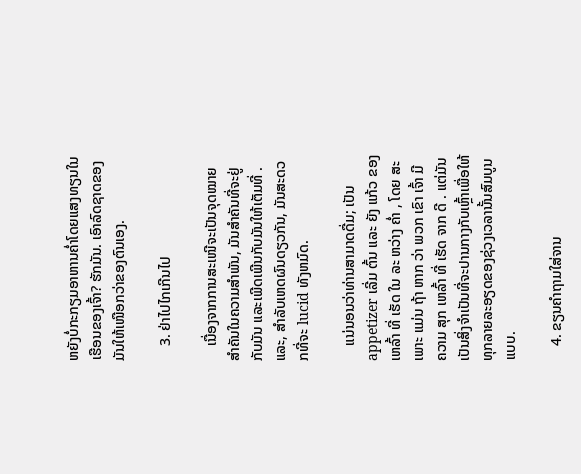ຫຍັງບໍ່ກະກຽມອາຫານຄ່ຳໂດຍແສງທຽນໃນເຮືອນຂອງເຈົ້າ? ຮັກມັນ. ເອົາລົດຊາດຂອງມັນໃຫ້ເໜືອກວ່າຂອງຕົນເອງ.

    3. ຢ່າໄປໄກເກີນໄປ

    ເນື່ອງຈາກການສະເໜີຈະເປັນຈຸດໝາຍສຳຄັນໃນຄວາມສຳພັນ, ມັນສຳຄັນທີ່ຈະຢູ່ກັບມັນ ແລະເພີດເພີນກັບມັນໃຫ້ເຕັມທີ່ . ແລະ, ສໍາລັບເຫດຜົນດຽວກັນ, ມັນສະດວກທີ່ຈະ lucid ທັງຫມົດ.

    ແນ່ນອນວ່າທ່ານສາມາດດື່ມ; ເປັນ appetizer ເລີ່ມ ຕົ້ນ ແລະ ຍັງ ແກ້ວ ຂອງ ເຫລົ້າ ທີ່ ເຮັດ ໃນ ລະ ຫວ່າງ ຄ່ຳ , ໂດຍ ສະ ເພາະ ແມ່ນ ຖ້າ ຫາກ ວ່າ ພວກ ເຂົາ ເຈົ້າ ມີ ຄວາມ ສຸກ ເຫລົ້າ ທີ່ ເຮັດ ຈາກ ດີ . ແຕ່ມັນເປັນສິ່ງຈໍາເປັນທີ່ຈະປານກາງກັບເຫຼົ້າເພື່ອໃຫ້ທຸກລາຍລະອຽດຂອງຊ່ວງເວລານັ້ນສົມບູນແບບ.

    4. ຂຽນຄຳຖາມໃສ່ຈານ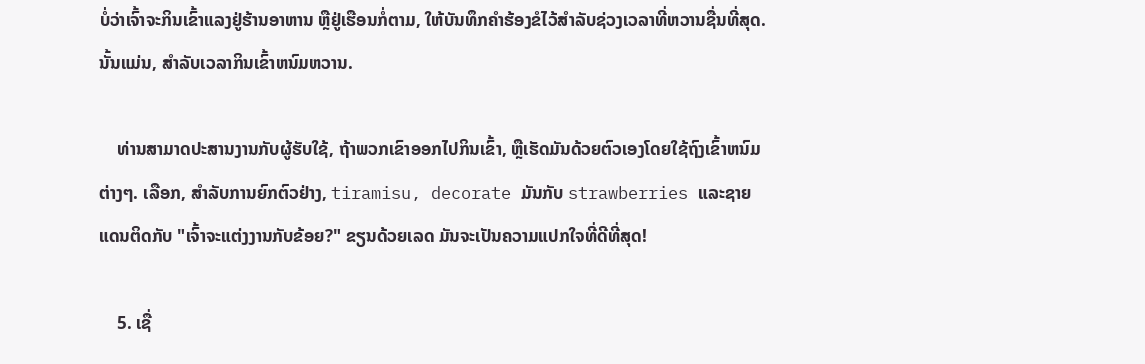ບໍ່ວ່າເຈົ້າຈະກິນເຂົ້າແລງຢູ່ຮ້ານອາຫານ ຫຼືຢູ່ເຮືອນກໍ່ຕາມ, ໃຫ້ບັນທຶກຄຳຮ້ອງຂໍໄວ້ສຳລັບຊ່ວງເວລາທີ່ຫວານຊື່ນທີ່ສຸດ. ນັ້ນແມ່ນ, ສໍາລັບເວລາກິນເຂົ້າຫນົມຫວານ.

    ທ່ານສາມາດປະສານງານກັບຜູ້ຮັບໃຊ້, ຖ້າພວກເຂົາອອກໄປກິນເຂົ້າ, ຫຼືເຮັດມັນດ້ວຍຕົວເອງໂດຍໃຊ້ຖົງເຂົ້າຫນົມຕ່າງໆ. ເລືອກ, ສໍາລັບການຍົກຕົວຢ່າງ, tiramisu, decorate ມັນກັບ strawberries ແລະຊາຍແດນຕິດກັບ "ເຈົ້າຈະແຕ່ງງານກັບຂ້ອຍ?" ຂຽນດ້ວຍເລດ ມັນຈະເປັນຄວາມແປກໃຈທີ່ດີທີ່ສຸດ!

    5. ເຊື່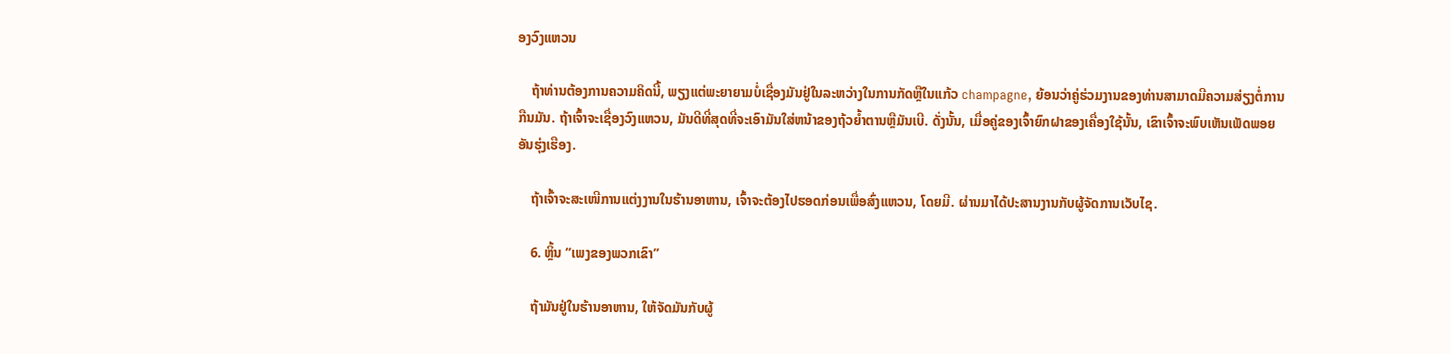ອງວົງແຫວນ

    ຖ້າທ່ານຕ້ອງການຄວາມຄິດນີ້, ພຽງແຕ່ພະຍາຍາມບໍ່ເຊື່ອງມັນຢູ່ໃນລະຫວ່າງໃນການກັດຫຼືໃນແກ້ວ champagne, ຍ້ອນວ່າຄູ່ຮ່ວມງານຂອງທ່ານສາມາດມີຄວາມສ່ຽງຕໍ່ການກືນມັນ. ຖ້າເຈົ້າຈະເຊື່ອງວົງແຫວນ, ມັນດີທີ່ສຸດທີ່ຈະເອົາມັນໃສ່ຫນ້າຂອງຖ້ວຍ້ຳຕານຫຼືມັນເບີ. ດັ່ງນັ້ນ, ເມື່ອຄູ່ຂອງເຈົ້າຍົກຝາຂອງເຄື່ອງໃຊ້ນັ້ນ, ເຂົາເຈົ້າຈະພົບເຫັນເພັດພອຍອັນຮຸ່ງເຮືອງ.

    ຖ້າເຈົ້າຈະສະເໜີການແຕ່ງງານໃນຮ້ານອາຫານ, ເຈົ້າຈະຕ້ອງໄປຮອດກ່ອນເພື່ອສົ່ງແຫວນ, ໂດຍມີ. ຜ່ານມາໄດ້ປະສານງານກັບຜູ້ຈັດການເວັບໄຊ.

    6. ຫຼິ້ນ “ເພງຂອງພວກເຂົາ”

    ຖ້າມັນຢູ່ໃນຮ້ານອາຫານ, ໃຫ້ຈັດມັນກັບຜູ້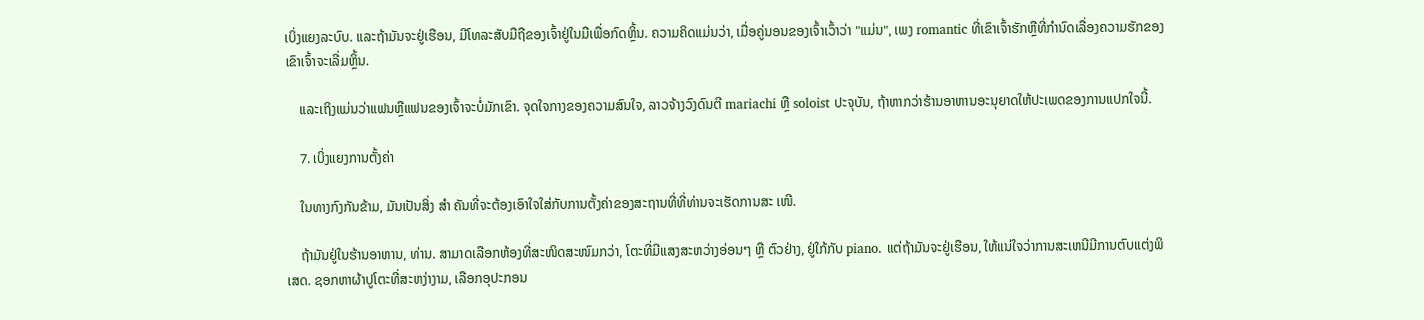ເບິ່ງແຍງລະບົບ. ແລະຖ້າມັນຈະຢູ່ເຮືອນ, ມີໂທລະສັບມືຖືຂອງເຈົ້າຢູ່ໃນມືເພື່ອກົດຫຼິ້ນ. ຄວາມຄິດແມ່ນວ່າ, ເມື່ອຄູ່ນອນຂອງເຈົ້າເວົ້າວ່າ "ແມ່ນ", ເພງ romantic ທີ່ເຂົາເຈົ້າຮັກຫຼືທີ່ກໍານົດເລື່ອງຄວາມຮັກຂອງເຂົາເຈົ້າຈະເລີ່ມຫຼິ້ນ.

    ແລະເຖິງແມ່ນວ່າແຟນຫຼືແຟນຂອງເຈົ້າຈະບໍ່ມັກເຂົາ. ຈຸດໃຈກາງຂອງຄວາມສົນໃຈ, ລາວຈ້າງວົງດົນຕີ mariachi ຫຼື soloist ປະຈຸບັນ, ຖ້າຫາກວ່າຮ້ານອາຫານອະນຸຍາດໃຫ້ປະເພດຂອງການແປກໃຈນີ້.

    7. ເບິ່ງແຍງການຕັ້ງຄ່າ

    ໃນທາງກົງກັນຂ້າມ, ມັນເປັນສິ່ງ ສຳ ຄັນທີ່ຈະຕ້ອງເອົາໃຈໃສ່ກັບການຕັ້ງຄ່າຂອງສະຖານທີ່ທີ່ທ່ານຈະເຮັດການສະ ເໜີ.

    ຖ້າມັນຢູ່ໃນຮ້ານອາຫານ, ທ່ານ. ສາມາດເລືອກຫ້ອງທີ່ສະໜິດສະໜົມກວ່າ, ໂຕະທີ່ມີແສງສະຫວ່າງອ່ອນໆ ຫຼື ຕົວຢ່າງ, ຢູ່ໃກ້ກັບ piano. ແຕ່ຖ້າມັນຈະຢູ່ເຮືອນ, ໃຫ້ແນ່ໃຈວ່າການສະເຫນີມີການຕົບແຕ່ງພິເສດ. ຊອກຫາຜ້າປູໂຕະທີ່ສະຫງ່າງາມ, ເລືອກອຸປະກອນ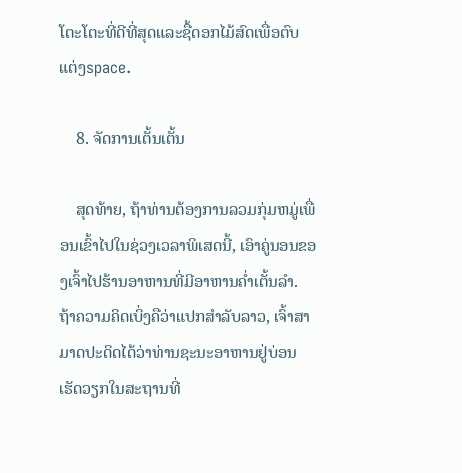ໂຕະໂຕະທີ່ດີທີ່ສຸດແລະຊື້ດອກໄມ້ສົດເພື່ອຕົບແຕ່ງspace.

    8. ຈັດການເຕັ້ນເຕັ້ນ

    ສຸດທ້າຍ, ຖ້າທ່ານຕ້ອງການລວມກຸ່ມຫມູ່ເພື່ອນເຂົ້າໄປໃນຊ່ວງເວລາພິເສດນີ້, ເອົາຄູ່ນອນຂອງເຈົ້າໄປຮ້ານອາຫານທີ່ມີອາຫານຄ່ຳເຕັ້ນລໍາ. ຖ້າຄວາມຄິດເບິ່ງຄືວ່າແປກສໍາລັບລາວ, ເຈົ້າສາມາດປະດິດໄດ້ວ່າທ່ານຊະນະອາຫານຢູ່ບ່ອນເຮັດວຽກໃນສະຖານທີ່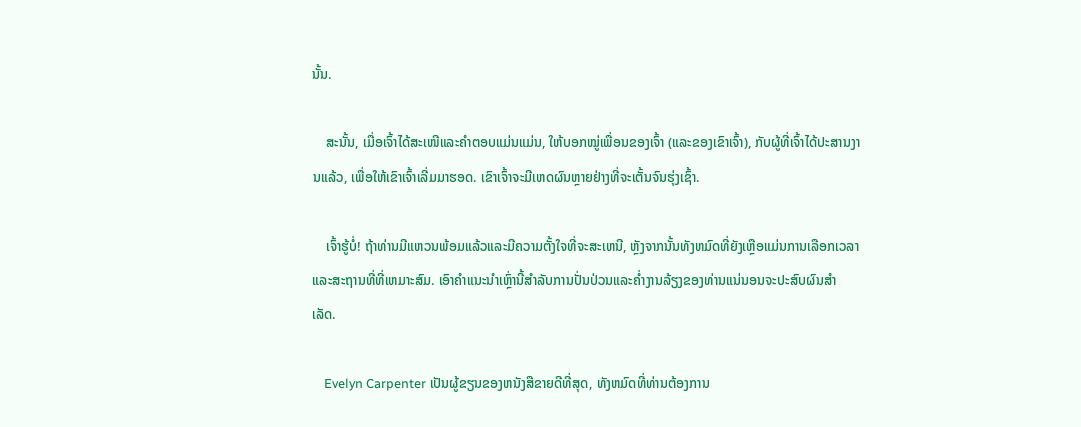ນັ້ນ.

    ສະນັ້ນ, ເມື່ອເຈົ້າໄດ້ສະເໜີແລະຄຳຕອບແມ່ນແມ່ນ, ໃຫ້ບອກໝູ່ເພື່ອນຂອງເຈົ້າ (ແລະຂອງເຂົາເຈົ້າ), ກັບຜູ້ທີ່ເຈົ້າໄດ້ປະສານງານແລ້ວ, ເພື່ອໃຫ້ເຂົາເຈົ້າເລີ່ມມາຮອດ. ເຂົາເຈົ້າຈະມີເຫດຜົນຫຼາຍຢ່າງທີ່ຈະເຕັ້ນຈົນຮຸ່ງເຊົ້າ.

    ເຈົ້າຮູ້ບໍ່! ຖ້າທ່ານມີແຫວນພ້ອມແລ້ວແລະມີຄວາມຕັ້ງໃຈທີ່ຈະສະເຫນີ, ຫຼັງຈາກນັ້ນທັງຫມົດທີ່ຍັງເຫຼືອແມ່ນການເລືອກເວລາແລະສະຖານທີ່ທີ່ເຫມາະສົມ. ເອົາຄໍາແນະນໍາເຫຼົ່ານີ້ສໍາລັບການປັ່ນປ່ວນແລະຄ່ຳງານລ້ຽງຂອງທ່ານແນ່ນອນຈະປະສົບຜົນສໍາເລັດ.

    Evelyn Carpenter ເປັນຜູ້ຂຽນຂອງຫນັງສືຂາຍດີທີ່ສຸດ, ທັງຫມົດທີ່ທ່ານຕ້ອງການ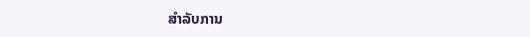ສໍາລັບການ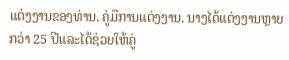ແຕ່ງງານຂອງທ່ານ. ຄູ່ມືການແຕ່ງງານ. ນາງໄດ້ແຕ່ງງານຫຼາຍກວ່າ 25 ປີແລະໄດ້ຊ່ວຍໃຫ້ຄູ່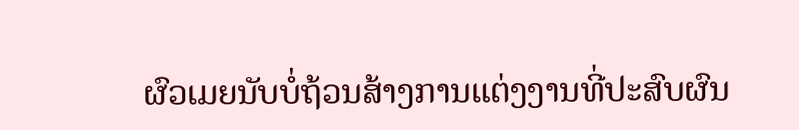ຜົວເມຍນັບບໍ່ຖ້ວນສ້າງການແຕ່ງງານທີ່ປະສົບຜົນ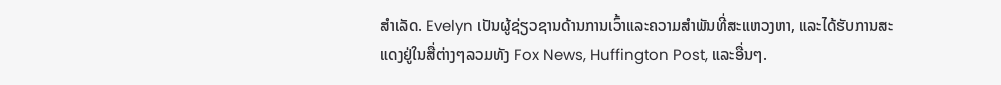ສໍາເລັດ. Evelyn ເປັນຜູ້ຊ່ຽວຊານດ້ານການເວົ້າແລະຄວາມສໍາພັນທີ່ສະແຫວງຫາ, ແລະໄດ້ຮັບການສະແດງຢູ່ໃນສື່ຕ່າງໆລວມທັງ Fox News, Huffington Post, ແລະອື່ນໆ.